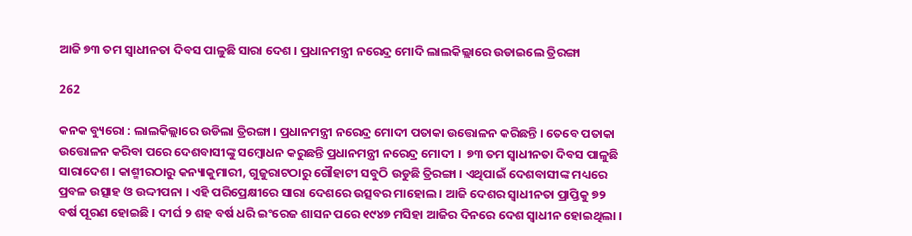ଆଜି ୭୩ ତମ ସ୍ୱାଧୀନତା ଦିବସ ପାଳୁଛି ସାରା ଦେଶ । ପ୍ରଧାନମନ୍ତ୍ରୀ ନରେନ୍ଦ୍ର ମୋଦି ଲାଲକିଲ୍ଲାରେ ଉଡାଇଲେ ତ୍ରିରଙ୍ଗା

262

କନକ ବ୍ୟୁରୋ : ଲାଲକିଲ୍ଲାରେ ଉଡିଲା ତ୍ରିରଙ୍ଗା । ପ୍ରଧାନମନ୍ତ୍ରୀ ନରେନ୍ଦ୍ର ମୋଦୀ ପତାକା ଉତ୍ତୋଳନ କରିଛନ୍ତି । ତେବେ ପତାକା ଉତ୍ତୋଳନ କରିବା ପରେ ଦେଶବାସୀଙ୍କୁ ସମ୍ବୋଧନ କରୁଛନ୍ତି ପ୍ରଧାନମନ୍ତ୍ରୀ ନରେନ୍ଦ୍ର ମୋଦୀ ।  ୭୩ ତମ ସ୍ୱାଧୀନତା ଦିବସ ପାଳୁଛି ସାରାଦେଶ । କାଶ୍ମୀରଠାରୁ କନ୍ୟାକୁମାରୀ, ଗୁଜୁରାଟଠାରୁ ଗୌହାଟୀ ସବୁଠି ଉଡୁଛି ତ୍ରିରଙ୍ଗା । ଏଥିପାଇଁ ଦେଶବାସୀଙ୍କ ମଧ୍ୟରେ ପ୍ରବଳ ଉତ୍ସାହ ଓ ଉଦ୍ଦୀପନା । ଏହି ପରିପ୍ରେକ୍ଷୀରେ ସାରା ଦେଶରେ ଉତ୍ସବର ମାହୋଲ । ଆଜି ଦେଶର ସ୍ୱାଧୀନତା ପ୍ରାପ୍ତିକୁ ୭୨ ବର୍ଷ ପୂରଣ ହୋଇଛି । ଦୀର୍ଘ ୨ ଶହ ବର୍ଷ ଧରି ଇଂରେଜ ଶାସନ ପରେ ୧୯୪୭ ମସିହା ଆଜିର ଦିନରେ ଦେଶ ସ୍ୱାଧୀନ ହୋଇଥିଲା ।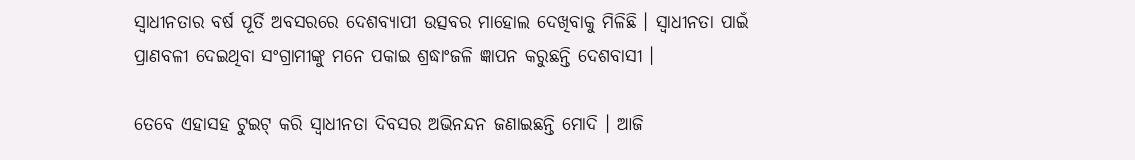ସ୍ୱାଧୀନତାର ବର୍ଷ ପୂର୍ତି ଅବସରରେ ଦେଶବ୍ୟାପୀ ଉତ୍ସବର ମାହୋଲ ଦେଖିବାକୁ ମିଳିଛି । ସ୍ୱାଧୀନତା ପାଇଁ ପ୍ରାଣବଳୀ ଦେଇଥିବା ସଂଗ୍ରାମୀଙ୍କୁ ମନେ ପକାଇ ଶ୍ରଦ୍ଧାଂଜଳି ଜ୍ଞାପନ କରୁଛନ୍ତି ଦେଶବାସୀ ।

ତେବେ ଏହାସହ ଟୁଇଟ୍ କରି ସ୍ୱାଧୀନତା ଦିବସର ଅଭିନନ୍ଦନ ଜଣାଇଛନ୍ତି ମୋଦି । ଆଜି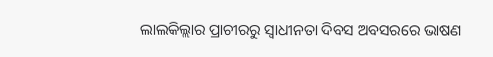ଲାଲକିଲ୍ଲାର ପ୍ରାଚୀରରୁ ସ୍ୱାଧୀନତା ଦିବସ ଅବସରରେ ଭାଷଣ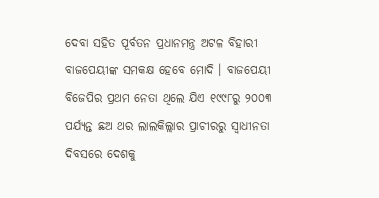ଦେବା ସହିତ ପୂର୍ବତନ ପ୍ରଧାନମନ୍ତ୍ର ଅଟଳ ବିହାରୀ ବାଜପେୟୀଙ୍କ ସମକକ୍ଷ ହେବେ ମୋଦି । ବାଜପେୟୀ ବିଜେପିର ପ୍ରଥମ ନେତା ଥିଲେ ଯିଏ ୧୯୯୮ରୁ ୨୦୦୩ ପର୍ଯ୍ୟନ୍ତ ଛଅ ଥର ଲାଲକିଲ୍ଲାର ପ୍ରାଚୀରରୁ ସ୍ୱାଧୀନତା ଦିବସରେ ଦେଶକୁ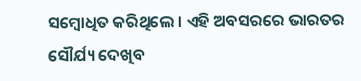ସମ୍ବୋଧିତ କରିଥିଲେ । ଏହି ଅବସରରେ ଭାରତର ସୌର୍ଯ୍ୟ ଦେଖିବ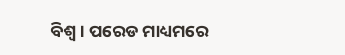ବିଶ୍ୱ । ପରେଡ ମାଧ୍ୟମରେ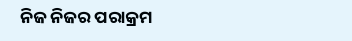ନିଜ ନିଜର ପରାକ୍ରମ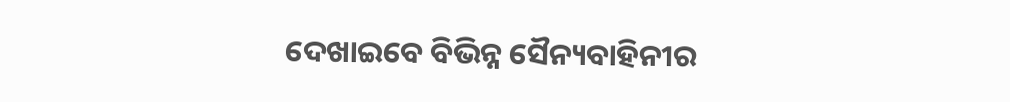ଦେଖାଇବେ ବିଭିନ୍ନ ସୈନ୍ୟବାହିନୀର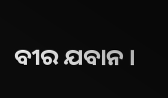ବୀର ଯବାନ ।